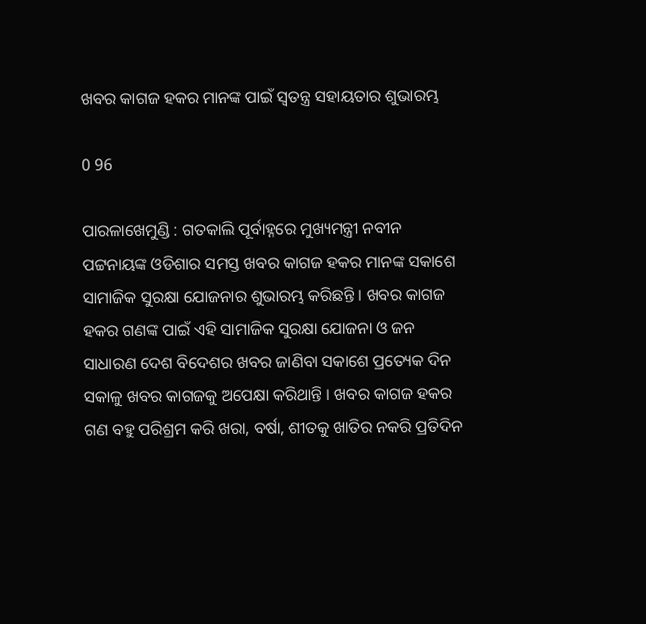ଖବର କାଗଜ ହକର ମାନଙ୍କ ପାଇଁ ସ୍ୱତନ୍ତ୍ର ସହାୟତାର ଶୁଭାରମ୍ଭ

0 96

ପାରଳାଖେମୁଣ୍ଡି : ଗତକାଲି ପୂର୍ବାହ୍ନରେ ମୁଖ୍ୟମନ୍ତ୍ରୀ ନବୀନ ପଟ୍ଟନାୟଙ୍କ ଓଡିଶାର ସମସ୍ତ ଖବର କାଗଜ ହକର ମାନଙ୍କ ସକାଶେ ସାମାଜିକ ସୁରକ୍ଷା ଯୋଜନାର ଶୁଭାରମ୍ଭ କରିଛନ୍ତି । ଖବର କାଗଜ ହକର ଗଣଙ୍କ ପାଇଁ ଏହି ସାମାଜିକ ସୁରକ୍ଷା ଯୋଜନା ଓ ଜନ ସାଧାରଣ ଦେଶ ବିଦେଶର ଖବର ଜାଣିବା ସକାଶେ ପ୍ରତ୍ୟେକ ଦିନ ସକାଳୁ ଖବର କାଗଜକୁ ଅପେକ୍ଷା କରିଥାନ୍ତି । ଖବର କାଗଜ ହକର ଗଣ ବହୁ ପରିଶ୍ରମ କରି ଖରା, ବର୍ଷା, ଶୀତକୁ ଖାତିର ନକରି ପ୍ରତିଦିନ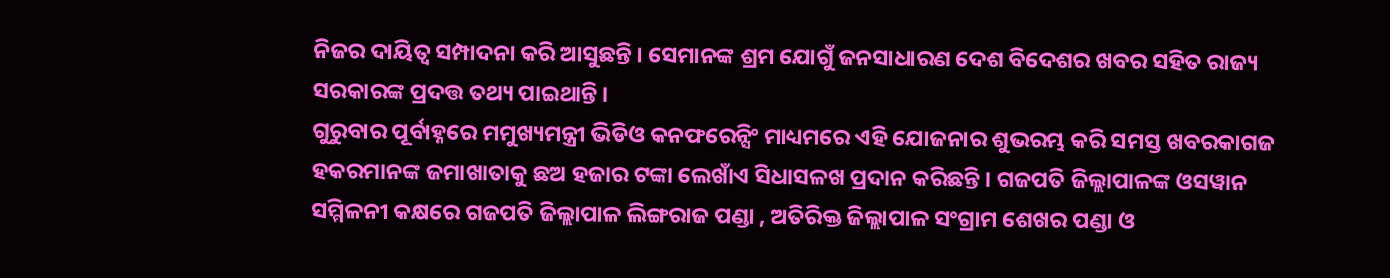ନିଜର ଦାୟିତ୍ୱ ସମ୍ପାଦନା କରି ଆସୁଛନ୍ତି । ସେମାନଙ୍କ ଶ୍ରମ ଯୋଗୁଁ ଜନସାଧାରଣ ଦେଶ ବିଦେଶର ଖବର ସହିତ ରାଜ୍ୟ ସରକାରଙ୍କ ପ୍ରଦତ୍ତ ତଥ୍ୟ ପାଇଥାନ୍ତି ।
ଗୁରୁବାର ପୂର୍ବାହ୍ନରେ ମମୁଖ୍ୟମନ୍ତ୍ରୀ ଭିଡିଓ କନଫରେନ୍ସିଂ ମାଧ୍ୟମରେ ଏହି ଯୋଜନାର ଶୁଭରମ୍ଭ କରି ସମସ୍ତ ଖବରକାଗଜ ହକରମାନଙ୍କ ଜମାଖାତାକୁ ଛଅ ହଜାର ଟଙ୍କା ଲେଖାଁଏ ସିଧାସଳଖ ପ୍ରଦାନ କରିଛନ୍ତି । ଗଜପତି ଜିଲ୍ଲାପାଳଙ୍କ ଓସୱାନ ସମ୍ମିଳନୀ କକ୍ଷରେ ଗଜପତି ଜିଲ୍ଲାପାଳ ଲିଙ୍ଗରାଜ ପଣ୍ଡା , ଅତିରିକ୍ତ ଜିଲ୍ଲାପାଳ ସଂଗ୍ରାମ ଶେଖର ପଣ୍ଡା ଓ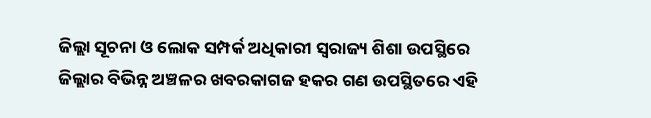ଜିଲ୍ଲା ସୂଚନା ଓ ଲୋକ ସମ୍ପର୍କ ଅଧିକାରୀ ସ୍ୱରାଜ୍ୟ ଶିଶା ଉପସ୍ଥିରେ ଜିଲ୍ଲାର ବିଭିନ୍ନ ଅଞ୍ଚଳର ଖବରକାଗଜ ହକର ଗଣ ଉପସ୍ଥିତରେ ଏହି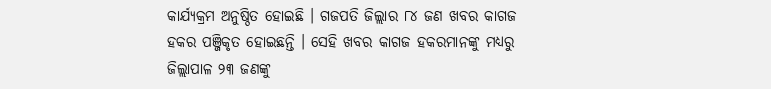କାର୍ଯ୍ୟକ୍ରମ ଅନୁଷ୍ଠିତ ହୋଇଛି । ଗଜପତି ଜିଲ୍ଲାର ୮୪ ଜଣ ଖବର କାଗଜ ହକର ପଞ୍ଜିକୃତ ହୋଇଛନ୍ତି । ସେହି ଖବର କାଗଜ ହକରମାନଙ୍କୁ ମଧ୍ୟରୁ ଜିଲ୍ଲାପାଳ ୨୩ ଜଣଙ୍କୁ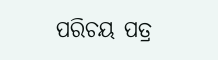ପରିଚୟ ପତ୍ର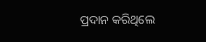ପ୍ରଦାନ କରିଥିଲେ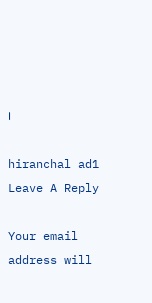।

hiranchal ad1
Leave A Reply

Your email address will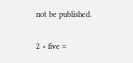not be published.

2 × five =